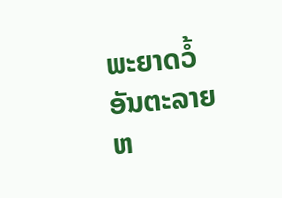ພະຍາດວໍ້ອັນຕະລາຍຫ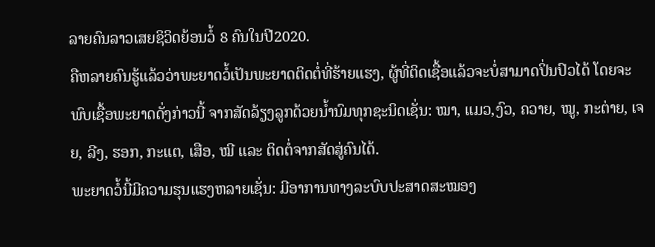ລາຍຄົນລາວເສຍຊິວິດຍ້ອນວໍ້ 8 ຄົນໃນປີ2020.
ຄືຫລາຍຄົນຮູ້ແລ້ວວ່າພະຍາດວໍ້ເປັນພະຍາດຕິດຕໍ່ທີ່ຮ້າຍແຮງ, ຜູ້ທີ່ຕິດເຊື້ອແລ້ວຈະບໍ່ສາມາດປິ່ນປົວໄດ້ ໂດຍຈະພົບເຊື້ອພະຍາດດັ່ງກ່າວນີ້ ຈາກສັດລ້ຽງລູກດ້ວຍນໍ້ານົມທຸກຊະນິດເຊັ່ນ: ໝາ, ແມວ,ງົວ, ຄວາຍ, ໝູ, ກະຕ່າຍ, ເຈຍ, ລີງ, ຮອກ, ກະແຕ, ເສືອ, ໝີ ແລະ ຕິດຕໍ່ຈາກສັດສູ່ຄົນໄດ້.
ພະຍາດວໍ້ນີ້ມີຄວາມຮຸນແຮງຫລາຍເຊັ່ນ: ມີອາການທາງລະບົບປະສາດສະໝອງ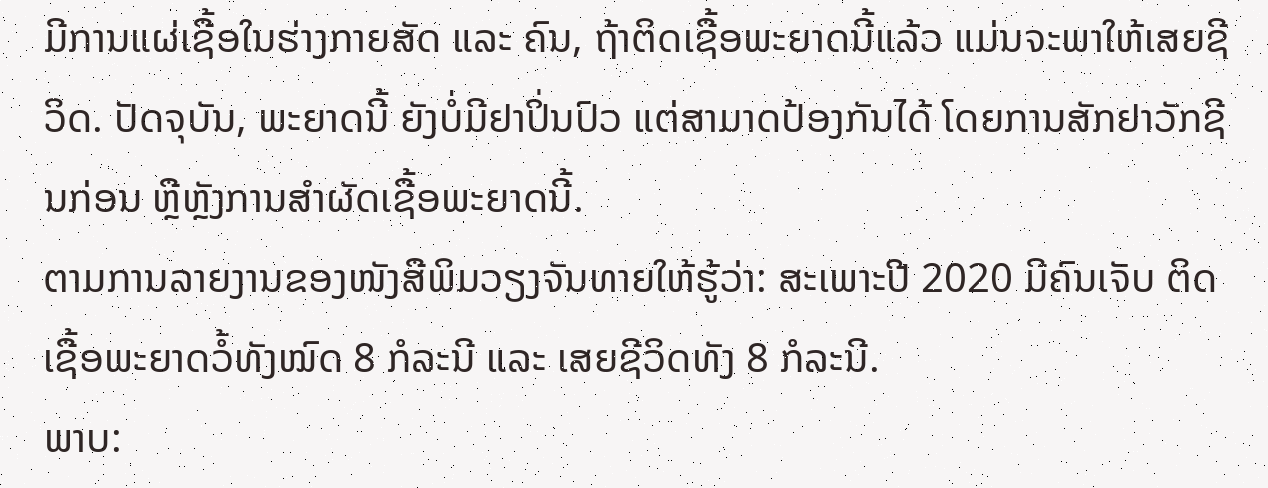ມີການແຜ່ເຊື້ອໃນຮ່າງກາຍສັດ ແລະ ຄົນ, ຖ້າຕິດເຊື້ອພະຍາດນີ້ແລ້ວ ແມ່ນຈະພາໃຫ້ເສຍຊີວິດ. ປັດຈຸບັນ, ພະຍາດນີ້ ຍັງບໍ່ມີຢາປິ່ນປົວ ແຕ່ສາມາດປ້ອງກັນໄດ້ ໂດຍການສັກຢາວັກຊີນກ່ອນ ຫຼືຫຼັງການສຳຜັດເຊື້ອພະຍາດນີ້.
ຕາມການລາຍງານຂອງໜັງສືພິມວຽງຈັນທາຍໃຫ້ຮູ້ວ່າ: ສະເພາະປີ 2020 ມີຄົນເຈັບ ຕິດເຊື້ອພະຍາດວໍ້ທັງໝົດ 8 ກໍລະນີ ແລະ ເສຍຊີວິດທັງ 8 ກໍລະນີ.
ພາບ: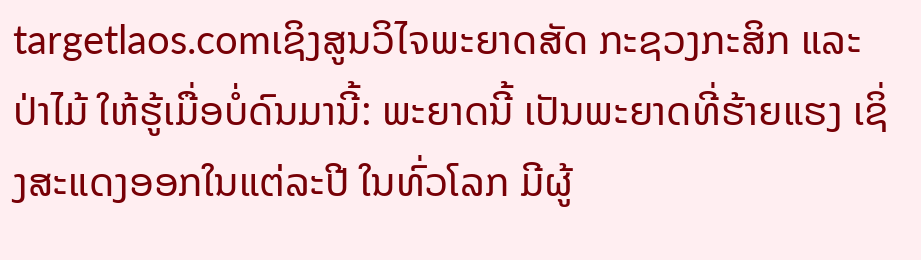targetlaos.comເຊິງສູນວິໄຈພະຍາດສັດ ກະຊວງກະສິກ ແລະ ປ່າໄມ້ ໃຫ້ຮູ້ເມື່ອບໍ່ດົນມານີ້: ພະຍາດນີ້ ເປັນພະຍາດທີ່ຮ້າຍແຮງ ເຊິ່ງສະແດງອອກໃນແຕ່ລະປີ ໃນທົ່ວໂລກ ມີຜູ້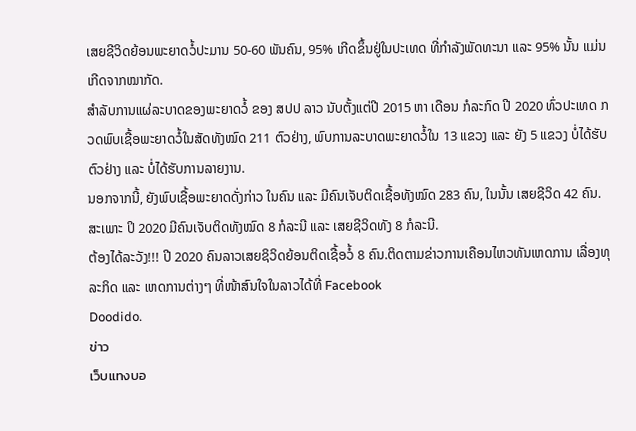ເສຍຊີວິດຍ້ອນພະຍາດວໍ້ປະມານ 50-60 ພັນຄົນ, 95% ເກີດຂຶ້ນຢູ່ໃນປະເທດ ທີ່ກຳລັງພັດທະນາ ແລະ 95% ນັ້ນ ແມ່ນເກີດຈາກໝາກັດ.
ສຳລັບການແຜ່ລະບາດຂອງພະຍາດວໍ້ ຂອງ ສປປ ລາວ ນັບຕັ້ງແຕ່ປີ 2015 ຫາ ເດືອນ ກໍລະກົດ ປີ 2020 ທົ່ວປະເທດ ກວດພົບເຊື້ອພະຍາດວໍ້ໃນສັດທັງໝົດ 211 ຕົວຢ່າງ, ພົບການລະບາດພະຍາດວໍ້ໃນ 13 ແຂວງ ແລະ ຍັງ 5 ແຂວງ ບໍ່ໄດ້ຮັບຕົວຢ່າງ ແລະ ບໍ່ໄດ້ຮັບການລາຍງານ.
ນອກຈາກນີ້, ຍັງພົບເຊື້ອພະຍາດດັ່ງກ່າວ ໃນຄົນ ແລະ ມີຄົນເຈັບຕິດເຊື້ອທັງໝົດ 283 ຄົນ, ໃນນັ້ນ ເສຍຊີວິດ 42 ຄົນ. ສະເພາະ ປິ 2020 ມີຄົນເຈັບຕິດທັງໝົດ 8 ກໍລະນີ ແລະ ເສຍຊີວິດທັງ 8 ກໍລະນີ.
ຕ້ອງໄດ້ລະວັງ!!! ປີ 2020 ຄົນລາວເສຍຊິວິດຍ້ອນຕິດເຊື້ອວໍ້ 8 ຄົນ.ຕິດຕາມຂ່າວການເຄືອນໄຫວທັນເຫດການ ເລື່ອງທຸລະກິດ ແລະ ເຫດການຕ່າງໆ ທີ່ໜ້າສົນໃຈໃນລາວໄດ້ທີ່ Facebook
Doodido.
ข่าว
เว็บแทงบอ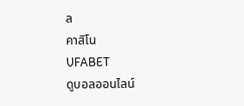ล
คาสิโน
UFABET
ดูบอลออนไลน์